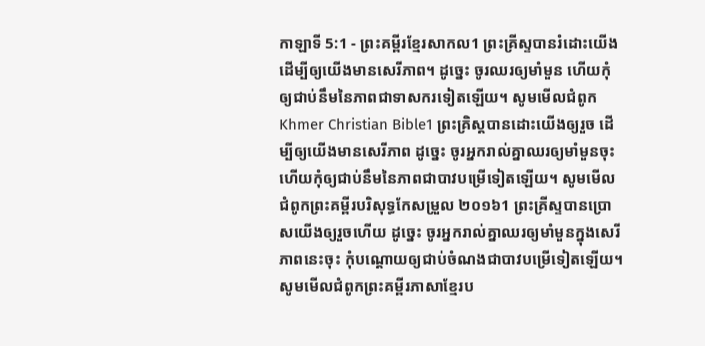កាឡាទី 5:1 - ព្រះគម្ពីរខ្មែរសាកល1 ព្រះគ្រីស្ទបានរំដោះយើង ដើម្បីឲ្យយើងមានសេរីភាព។ ដូច្នេះ ចូរឈរឲ្យមាំមួន ហើយកុំឲ្យជាប់នឹមនៃភាពជាទាសករទៀតឡើយ។ សូមមើលជំពូកKhmer Christian Bible1 ព្រះគ្រិស្ដបានដោះយើងឲ្យរួច ដើម្បីឲ្យយើងមានសេរីភាព ដូច្នេះ ចូរអ្នករាល់គ្នាឈរឲ្យមាំមួនចុះ ហើយកុំឲ្យជាប់នឹមនៃភាពជាបាវបម្រើទៀតឡើយ។ សូមមើលជំពូកព្រះគម្ពីរបរិសុទ្ធកែសម្រួល ២០១៦1 ព្រះគ្រីស្ទបានប្រោសយើងឲ្យរួចហើយ ដូច្នេះ ចូរអ្នករាល់គ្នាឈរឲ្យមាំមួនក្នុងសេរីភាពនេះចុះ កុំបណ្តោយឲ្យជាប់ចំណងជាបាវបម្រើទៀតឡើយ។ សូមមើលជំពូកព្រះគម្ពីរភាសាខ្មែរប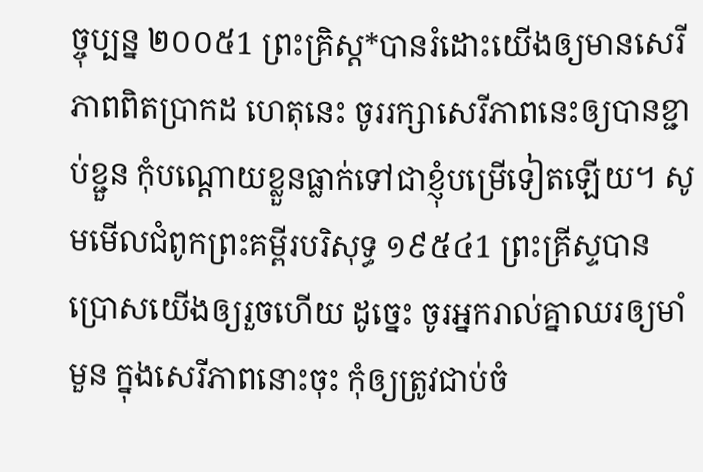ច្ចុប្បន្ន ២០០៥1 ព្រះគ្រិស្ត*បានរំដោះយើងឲ្យមានសេរីភាពពិតប្រាកដ ហេតុនេះ ចូររក្សាសេរីភាពនេះឲ្យបានខ្ជាប់ខ្ជួន កុំបណ្ដោយខ្លួនធ្លាក់ទៅជាខ្ញុំបម្រើទៀតឡើយ។ សូមមើលជំពូកព្រះគម្ពីរបរិសុទ្ធ ១៩៥៤1 ព្រះគ្រីស្ទបានប្រោសយើងឲ្យរួចហើយ ដូច្នេះ ចូរអ្នករាល់គ្នាឈរឲ្យមាំមួន ក្នុងសេរីភាពនោះចុះ កុំឲ្យត្រូវជាប់ចំ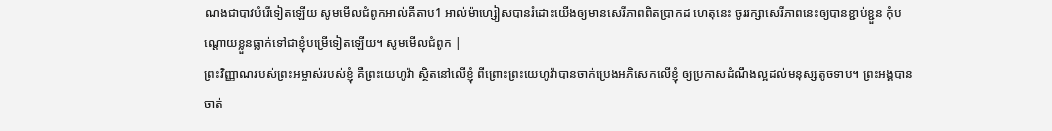ណងជាបាវបំរើទៀតឡើយ សូមមើលជំពូកអាល់គីតាប1 អាល់ម៉ាហ្សៀសបានរំដោះយើងឲ្យមានសេរីភាពពិតប្រាកដ ហេតុនេះ ចូររក្សាសេរីភាពនេះឲ្យបានខ្ជាប់ខ្ជួន កុំបណ្ដោយខ្លួនធ្លាក់ទៅជាខ្ញុំបម្រើទៀតឡើយ។ សូមមើលជំពូក |
ព្រះវិញ្ញាណរបស់ព្រះអម្ចាស់របស់ខ្ញុំ គឺព្រះយេហូវ៉ា ស្ថិតនៅលើខ្ញុំ ពីព្រោះព្រះយេហូវ៉ាបានចាក់ប្រេងអភិសេកលើខ្ញុំ ឲ្យប្រកាសដំណឹងល្អដល់មនុស្សតូចទាប។ ព្រះអង្គបានចាត់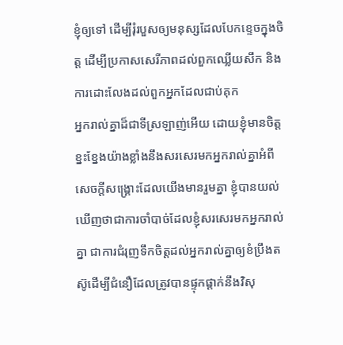ខ្ញុំឲ្យទៅ ដើម្បីរុំរបួសឲ្យមនុស្សដែលបែកខ្ទេចក្នុងចិត្ត ដើម្បីប្រកាសសេរីភាពដល់ពួកឈ្លើយសឹក និងការដោះលែងដល់ពួកអ្នកដែលជាប់គុក
អ្នករាល់គ្នាដ៏ជាទីស្រឡាញ់អើយ ដោយខ្ញុំមានចិត្តខ្នះខ្នែងយ៉ាងខ្លាំងនឹងសរសេរមកអ្នករាល់គ្នាអំពីសេចក្ដីសង្គ្រោះដែលយើងមានរួមគ្នា ខ្ញុំបានយល់ឃើញថាជាការចាំបាច់ដែលខ្ញុំសរសេរមកអ្នករាល់គ្នា ជាការជំរុញទឹកចិត្តដល់អ្នករាល់គ្នាឲ្យខំប្រឹងតស៊ូដើម្បីជំនឿដែលត្រូវបានផ្ទុកផ្ដាក់នឹងវិសុ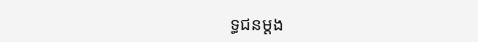ទ្ធជនម្ដង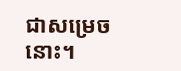ជាសម្រេចនោះ។